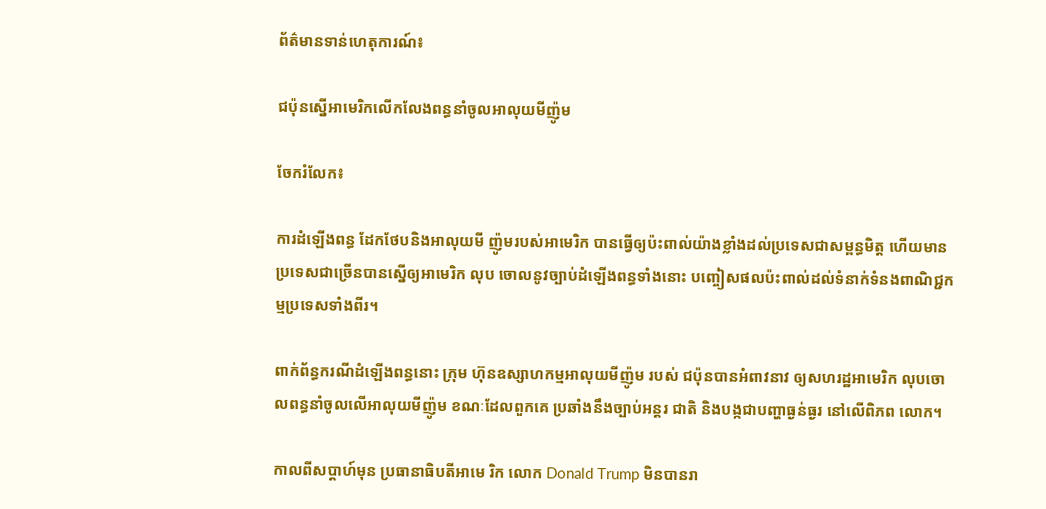ព័ត៌មានទាន់ហេតុការណ៍៖

ជប៉ុនស្នើអាមេរិកលើកលែងពន្ធនាំចូលអាលុយមីញ៉ូម

ចែករំលែក៖

ការដំឡើងពន្ធ ដែកថែបនិងអាលុយមី ញ៉ូមរបស់អាមេរិក បានធ្វើឲ្យប៉ះពាល់យ៉ាងខ្លាំងដល់ប្រទេសជាសម្ពន្ធមិត្ត ហើយមានប្រទេសជាច្រើនបានស្នើឲ្យអាមេរិក លុប ចោលនូវច្បាប់ដំឡើងពន្ធទាំងនោះ បញ្ចៀសផលប៉ះពាល់ដល់ទំនាក់ទំនងពាណិជ្ជកម្មប្រទេសទាំងពីរ។

ពាក់ព័ន្ធករណីដំឡើងពន្ធនោះ ក្រុម ហ៊ុនឧស្សាហកម្មអាលុយមីញ៉ូម របស់ ជប៉ុនបានអំពាវនាវ ឲ្យសហរដ្ឋអាមេរិក លុបចោលពន្ធនាំចូលលើអាលុយមីញ៉ូម ខណៈដែលពួកគេ ប្រឆាំងនឹងច្បាប់អន្តរ ជាតិ និងបង្កជាបញ្ហាធ្ងន់ធ្ងរ នៅលើពិភព លោក។

កាលពីសប្តាហ៍មុន ប្រធានាធិបតីអាមេ រិក លោក Donald Trump មិនបានរា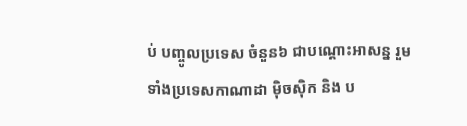ប់ បញ្ចូលប្រទេស ចំនួន៦ ជាបណ្តោះអាសន្ន រួមទាំងប្រទេសកាណាដា ម៉ិចស៊ិក និង ប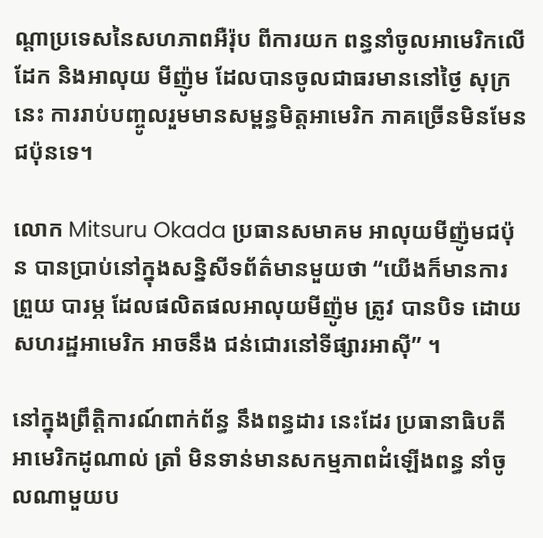ណ្តាប្រទេសនៃសហភាពអឺរ៉ុប ពីការយក ពន្ធនាំចូលអាមេរិកលើដែក និងអាលុយ មីញ៉ូម ដែលបានចូលជាធរមាននៅថ្ងៃ សុក្រនេះ ការរាប់បញ្ចូលរួមមានសម្ពន្ធមិត្តអាមេរិក ភាគច្រើនមិនមែនជប៉ុនទេ។

លោក Mitsuru Okada ប្រធានសមាគម អាលុយមីញ៉ូមជប៉ុន បានប្រាប់នៅក្នុងសន្និសីទព័ត៌មានមួយថា “យើងក៏មានការព្រួយ បារម្ភ ដែលផលិតផលអាលុយមីញ៉ូម ត្រូវ បានបិទ ដោយសហរដ្ឋអាមេរិក អាចនឹង ជន់ជោរនៅទីផ្សារអាស៊ី” ។

នៅក្នុងព្រឹត្តិការណ៍ពាក់ព័ន្ធ នឹងពន្ធដារ នេះដែរ ប្រធានាធិបតីអាមេរិកដូណាល់ ត្រាំ មិនទាន់មានសកម្មភាពដំឡើងពន្ធ នាំចូលណាមួយប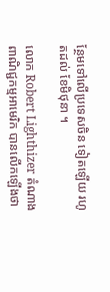ន្ថែមទៅលើប្រទេសចិន ទៀតឡើយ រហូតដល់ ខែមិថុនា ។

លោក Robert Lighthizer តំណាង ពាណិជ្ជកម្មអាមេរិក បានលើកឡើងថា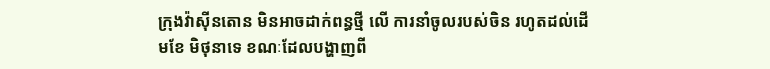ក្រុងវ៉ាស៊ីនតោន មិនអាចដាក់ពន្ធថ្មី លើ ការនាំចូលរបស់ចិន រហូតដល់ដើមខែ មិថុនាទេ ខណៈដែលបង្ហាញពី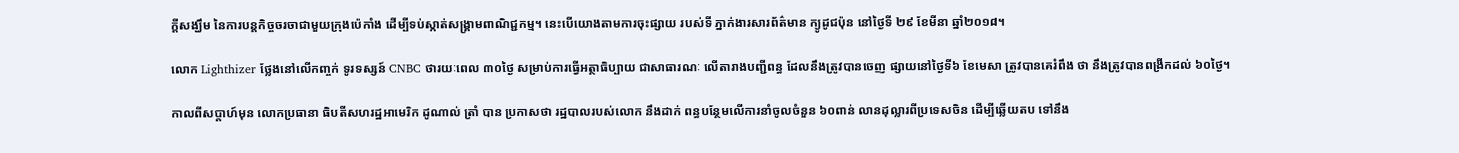ក្តីសង្ឃឹម នៃការបន្តកិច្ចចរចាជាមួយក្រុងប៉េកាំង ដើម្បីទប់ស្កាត់សង្គ្រាមពាណិជ្ជកម្ម។ នេះបើយោងតាមការចុះផ្សាយ របស់ទី ភ្នាក់ងារសារព័ត៌មាន ក្យូដូជប៉ុន នៅថ្ងៃទី ២៩ ខែមីនា ឆ្នាំ២០១៨។

លោក Lighthizer ថ្លែងនៅលើកញ្ចក់ ទូរទស្សន៍ CNBC ថារយៈពេល ៣០ថ្ងៃ សម្រាប់ការធ្វើអត្ថាធិប្បាយ ជាសាធារណៈ លើតារាងបញ្ជីពន្ធ ដែលនឹងត្រូវបានចេញ ផ្សាយនៅថ្ងៃទី៦ ខែមេសា ត្រូវបានគេរំពឹង ថា នឹងត្រូវបានពង្រីកដល់ ៦០ថ្ងៃ។

កាលពីសប្តាហ៍មុន លោកប្រធានា ធិបតីសហរដ្ឋអាមេរិក ដូណាល់ ត្រាំ បាន ប្រកាសថា រដ្ឋបាលរបស់លោក នឹងដាក់ ពន្ធបន្ថែមលើការនាំចូលចំនួន ៦០ពាន់ លានដុល្លារពីប្រទេសចិន ដើម្បីឆ្លើយតប ទៅនឹង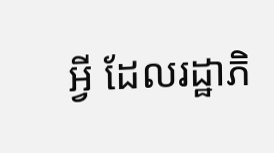អ្វី ដែលរដ្ឋាភិ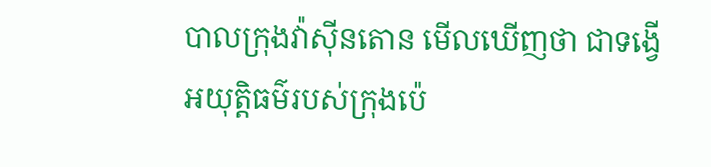បាលក្រុងវ៉ាស៊ីនតោន មើលឃើញថា ជាទង្វើអយុត្តិធម៌របស់ក្រុងប៉េ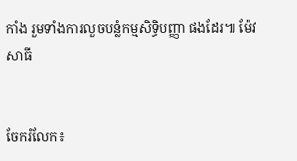កាំង រួមទាំងការលួចបន្លំកម្មសិទ្ធិបញ្ញា ផងដែរ៕ ម៉ែវ សាធី


ចែករំលែក៖